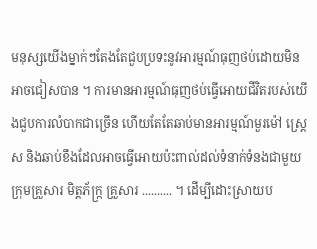មនុស្សយើងម្នាក់ៗតែងតែជួបប្រទះនូវអារម្មណ៍ធុញថប់ដោយមិនអាចជៀសបាន ។ ការមានអារម្មណ៍ធុញថប់ធ្វើអោយជីវិតរបស់យើងជួបការលំបាកជាច្រើន ហើយតែតែឆាប់មានអារម្មណ៍មួរម៉ៅ ស្រ្តេស និងឆាប់ខឹងដែលអាចធ្វើអោយប៉ះពាល់ដល់ទំនាក់ទំនងជាមួយក្រុមគ្រួសារ មិត្តភ័ក្រ្ក គ្រួសារ .......... ។ ដើម្បីដោះស្រាយប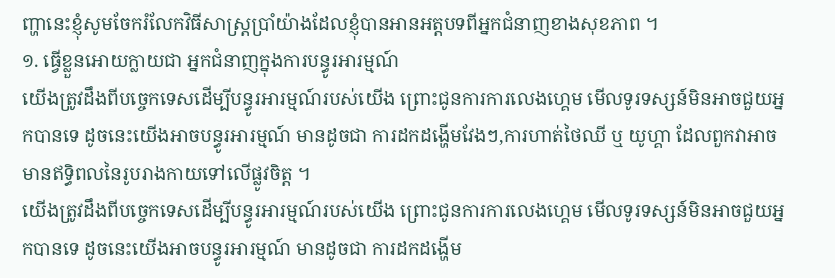ញ្ហានេះខ្ញុំសូមចែករំលែកវិធីសាស្រ្តប្រាំយ៉ាងដែលខ្ញុំបានអានអត្តបទពីអ្នកជំនាញខាងសុខភាព ។
១. ធ្វើខ្លួនអោយក្លាយជា អ្នកជំនាញក្នុងការបន្ធូរអារម្មណ៍
យើងត្រូវដឹងពីបច្ចេកទេសដើម្បីបន្ធូរអារម្មណ៍របស់យើង ព្រោះជូនការការលេងហ្គេម មើលទូរទស្សន៍មិនអាចជួយអ្នកបានទេ ដូចនេះយើងអាចបន្ធូរអារម្មណ៍ មានដូចជា ការដកដង្ហើមវែងៗ,ការហាត់ថៃឈី ឬ យូហ្គា ដែលពួកវាអាចមានឥទ្ធិពលនៃរូបរាងកាយទៅលើផ្លូវចិត្ត ។
យើងត្រូវដឹងពីបច្ចេកទេសដើម្បីបន្ធូរអារម្មណ៍របស់យើង ព្រោះជូនការការលេងហ្គេម មើលទូរទស្សន៍មិនអាចជួយអ្នកបានទេ ដូចនេះយើងអាចបន្ធូរអារម្មណ៍ មានដូចជា ការដកដង្ហើម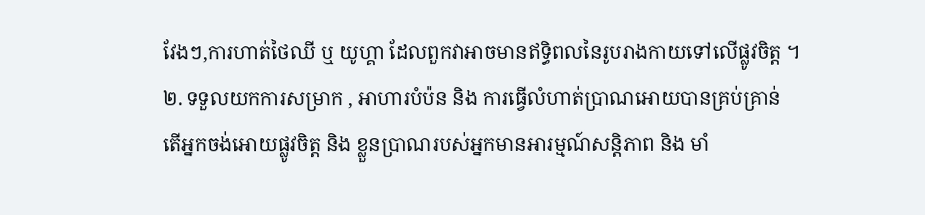វែងៗ,ការហាត់ថៃឈី ឬ យូហ្គា ដែលពួកវាអាចមានឥទ្ធិពលនៃរូបរាងកាយទៅលើផ្លូវចិត្ត ។
២. ទទួលយកការសម្រាក , អាហារបំប៉ន និង ការធ្វើលំហាត់ប្រាណអោយបានគ្រប់គ្រាន់
តើអ្នកចង់អោយផ្លូវចិត្ត និង ខ្លួនប្រាណរបស់អ្នកមានអារម្មណ៍សន្តិភាព និង មាំ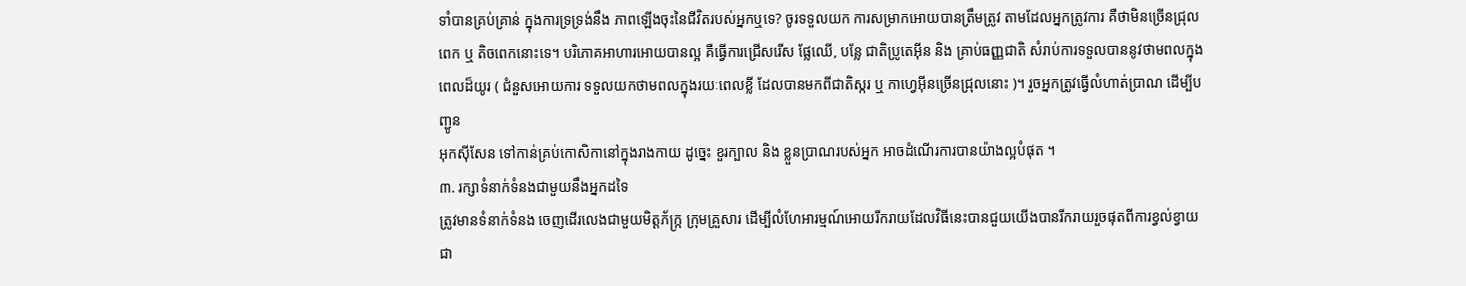ទាំបានគ្រប់គ្រាន់ ក្នុងការទ្រទ្រង់នឹង ភាពឡើងចុះនៃជីវិតរបស់អ្នកឬទេ? ចូរទទួលយក ការសម្រាកអោយបានត្រឹមត្រូវ តាមដែលអ្នកត្រូវការ គឺថាមិនច្រើនជ្រុលពេក ឬ តិចពេកនោះទេ។ បរិភោគអាហារអោយបានល្អ គឺធ្វើការជ្រើសរើស ផ្លែឈើ, បន្លែ ជាតិប្រូតេអ៊ីន និង គ្រាប់ធញ្ញជាតិ សំរាប់ការទទួលបាននូវថាមពលក្នុងពេលដ៏យូរ ( ជំនួសអោយការ ទទួលយកថាមពលក្នុងរយៈពេលខ្លី ដែលបានមកពីជាតិស្ករ ឬ កាហ្វេអ៊ីនច្រើនជ្រុលនោះ )។ រួចអ្នកត្រូវធ្វើលំហាត់ប្រាណ ដើម្បីបញ្ជូន
អុកស៊ីសែន ទៅកាន់គ្រប់កោសិកានៅក្នុងរាងកាយ ដូច្នេះ ខួរក្បាល និង ខ្លួនប្រាណរបស់អ្នក អាចដំណើរការបានយ៉ាងល្អបំផុត ។
៣. រក្សាទំនាក់ទំនងជាមួយនឹងអ្នកដទៃ
ត្រូវមានទំនាក់ទំនង ចេញដើរលេងជាមួយមិត្តភ័ក្រ្ក ក្រុមគ្រួសារ ដើម្បីលំហែអារម្មណ៍អោយរីករាយដែលវិធីនេះបានជួយយើងបានរីករាយរួចផុតពីការខ្វល់ខ្វាយ ជា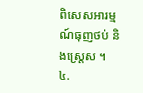ពិសេសអារម្មណ៍ធុញថប់ និងស្រ្តេស ។
៤.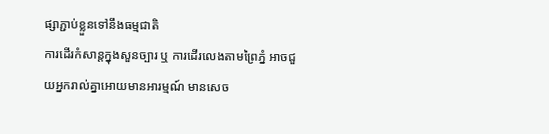ផ្សាភ្ជាប់ខ្លួនទៅនឹងធម្មជាតិ
ការដើរកំសាន្តក្នុងសួនច្បារ ឬ ការដើរលេងតាមព្រៃភ្នំ អាចជួយអ្នករាល់គ្នាអោយមានអារម្មណ៍ មានសេច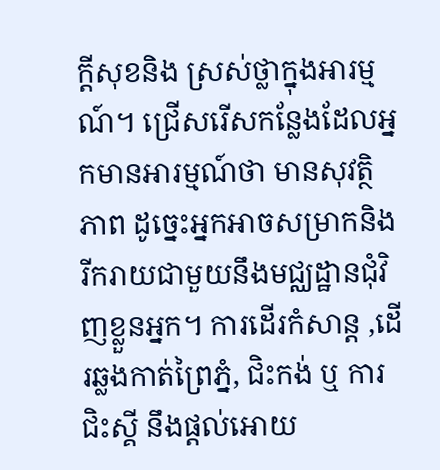ក្តីសុខនិង ស្រស់ថ្លាក្នុងអារម្មណ៍។ ជ្រើសរើសកន្លែងដែលអ្នកមានអារម្មណ៍ថា មានសុវត្ថិភាព ដូច្នេះអ្នកអាចសម្រាកនិងរីករាយជាមួយនឹងមជ្ឈដ្ឋានជុំវិញខ្លួនអ្នក។ ការដើរកំសាន្ត ,ដើរឆ្លងកាត់ព្រៃភ្នំ, ជិះកង់ ឬ ការជិះស្គី នឹងផ្តល់អោយ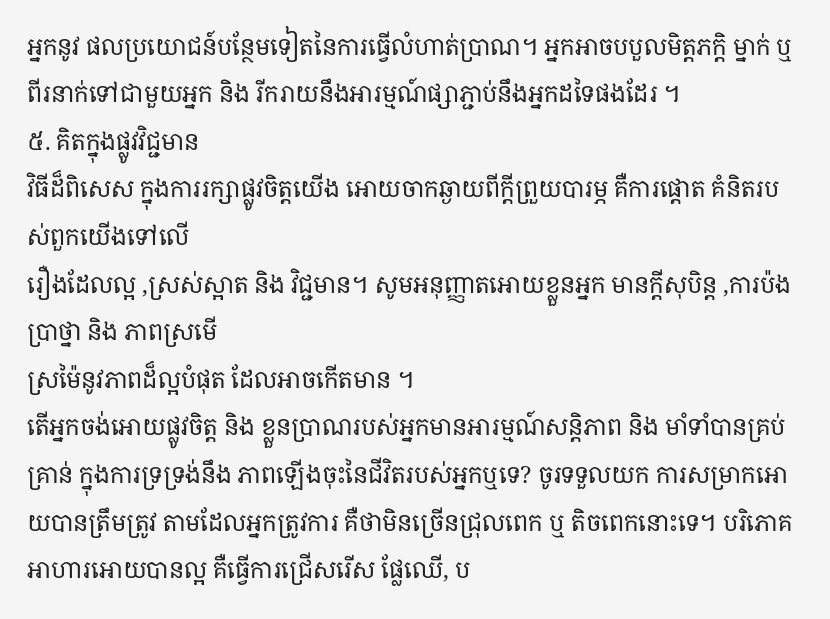អ្នកនូវ ផលប្រយោជន៍បន្ថែមទៀតនៃការធ្វើលំហាត់ប្រាណ។ អ្នកអាចបបួលមិត្តភក្តិ ម្នាក់ ឬ ពីរនាក់ទៅជាមួយអ្នក និង រីករាយនឹងអារម្មណ៍ផ្សាភ្ជាប់នឹងអ្នកដទៃផងដែរ ។
៥. គិតក្នុងផ្លូវវិជ្ជមាន
វិធីដ៏ពិសេស ក្នុងការរក្សាផ្លូវចិត្តយើង អោយចាកឆ្ងាយពីក្តីព្រួយបារម្ភ គឺការផ្តោត គំនិតរបស់ពួកយើងទៅលើ
រឿងដែលល្អ ,ស្រស់ស្អាត និង វិជ្ជមាន។ សូមអនុញ្ញាតអោយខ្លួនអ្នក មានក្តីសុបិន្ត ,ការប៉ងប្រាថ្នា និង ភាពស្រមើ
ស្រម៉ៃនូវភាពដ៏ល្អបំផុត ដែលអាចកើតមាន ។
តើអ្នកចង់អោយផ្លូវចិត្ត និង ខ្លួនប្រាណរបស់អ្នកមានអារម្មណ៍សន្តិភាព និង មាំទាំបានគ្រប់គ្រាន់ ក្នុងការទ្រទ្រង់នឹង ភាពឡើងចុះនៃជីវិតរបស់អ្នកឬទេ? ចូរទទួលយក ការសម្រាកអោយបានត្រឹមត្រូវ តាមដែលអ្នកត្រូវការ គឺថាមិនច្រើនជ្រុលពេក ឬ តិចពេកនោះទេ។ បរិភោគអាហារអោយបានល្អ គឺធ្វើការជ្រើសរើស ផ្លែឈើ, ប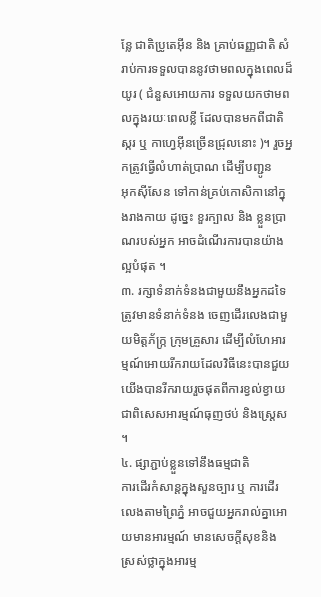ន្លែ ជាតិប្រូតេអ៊ីន និង គ្រាប់ធញ្ញជាតិ សំរាប់ការទទួលបាននូវថាមពលក្នុងពេលដ៏យូរ ( ជំនួសអោយការ ទទួលយកថាមពលក្នុងរយៈពេលខ្លី ដែលបានមកពីជាតិស្ករ ឬ កាហ្វេអ៊ីនច្រើនជ្រុលនោះ )។ រួចអ្នកត្រូវធ្វើលំហាត់ប្រាណ ដើម្បីបញ្ជូន
អុកស៊ីសែន ទៅកាន់គ្រប់កោសិកានៅក្នុងរាងកាយ ដូច្នេះ ខួរក្បាល និង ខ្លួនប្រាណរបស់អ្នក អាចដំណើរការបានយ៉ាងល្អបំផុត ។
៣. រក្សាទំនាក់ទំនងជាមួយនឹងអ្នកដទៃ
ត្រូវមានទំនាក់ទំនង ចេញដើរលេងជាមួយមិត្តភ័ក្រ្ក ក្រុមគ្រួសារ ដើម្បីលំហែអារម្មណ៍អោយរីករាយដែលវិធីនេះបានជួយយើងបានរីករាយរួចផុតពីការខ្វល់ខ្វាយ ជាពិសេសអារម្មណ៍ធុញថប់ និងស្រ្តេស ។
៤. ផ្សាភ្ជាប់ខ្លួនទៅនឹងធម្មជាតិ
ការដើរកំសាន្តក្នុងសួនច្បារ ឬ ការដើរលេងតាមព្រៃភ្នំ អាចជួយអ្នករាល់គ្នាអោយមានអារម្មណ៍ មានសេចក្តីសុខនិង ស្រស់ថ្លាក្នុងអារម្ម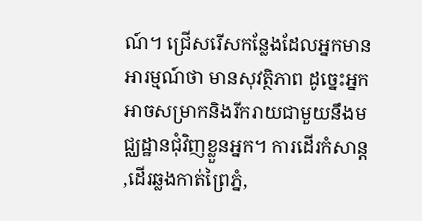ណ៍។ ជ្រើសរើសកន្លែងដែលអ្នកមានអារម្មណ៍ថា មានសុវត្ថិភាព ដូច្នេះអ្នកអាចសម្រាកនិងរីករាយជាមួយនឹងមជ្ឈដ្ឋានជុំវិញខ្លួនអ្នក។ ការដើរកំសាន្ត ,ដើរឆ្លងកាត់ព្រៃភ្នំ,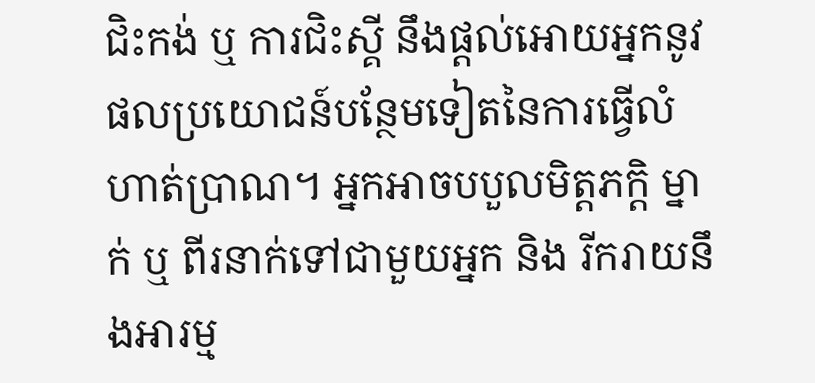ជិះកង់ ឬ ការជិះស្គី នឹងផ្តល់អោយអ្នកនូវ ផលប្រយោជន៍បន្ថែមទៀតនៃការធ្វើលំហាត់ប្រាណ។ អ្នកអាចបបួលមិត្តភក្តិ ម្នាក់ ឬ ពីរនាក់ទៅជាមួយអ្នក និង រីករាយនឹងអារម្ម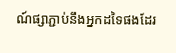ណ៍ផ្សាភ្ជាប់នឹងអ្នកដទៃផងដែរ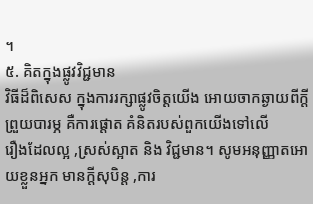។
៥. គិតក្នុងផ្លូវវិជ្ជមាន
វិធីដ៏ពិសេស ក្នុងការរក្សាផ្លូវចិត្តយើង អោយចាកឆ្ងាយពីក្តីព្រួយបារម្ភ គឺការផ្តោត គំនិតរបស់ពួកយើងទៅលើ
រឿងដែលល្អ ,ស្រស់ស្អាត និង វិជ្ជមាន។ សូមអនុញ្ញាតអោយខ្លួនអ្នក មានក្តីសុបិន្ត ,ការ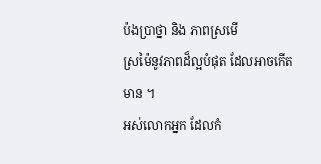ប៉ងប្រាថ្នា និង ភាពស្រមើ
ស្រម៉ៃនូវភាពដ៏ល្អបំផុត ដែលអាចកើតមាន ។
អស់លោកអ្នក ដែលកំ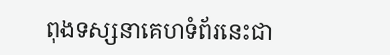ពុងទស្សនាគេហទំព័រនេះជា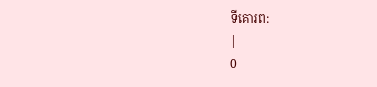ទីគោរព:
|
0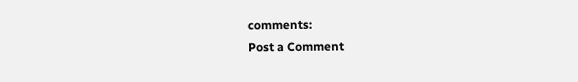comments:
Post a Comment